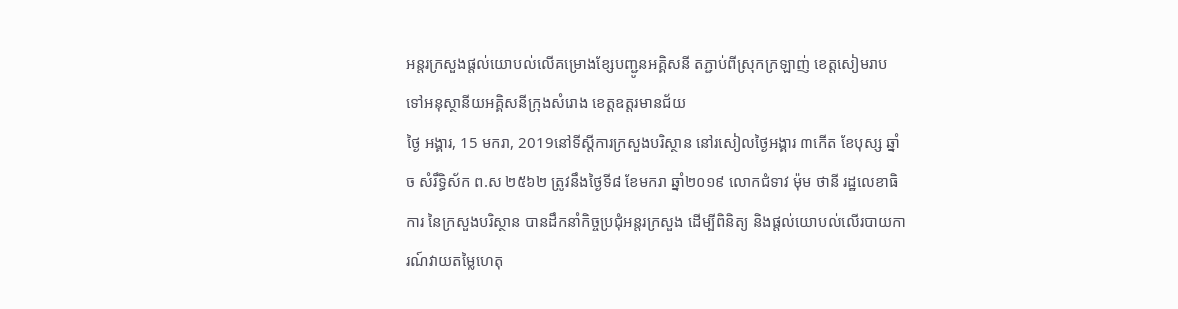អន្តរក្រសួងផ្តល់យោបល់លើគម្រោងខ្សែបញ្ជូនអគ្គិសនី តភ្ជាប់ពីស្រុកក្រឡាញ់ ខេត្តសៀមរាប ទៅអនុស្ថានីយអគ្គិសនីក្រុងសំរោង ខេត្តឧត្តរមានជ័យ
ថ្ងៃ អង្គារ, 15 មករា, 2019នៅទីស្តីការក្រសួងបរិស្ថាន នៅរសៀលថ្ងៃអង្គារ ៣កើត ខែបុស្ស ឆ្នាំច សំរឹទ្ធិស័ក ព.ស ២៥៦២ ត្រូវនឹងថ្ងៃទី៨ ខែមករា ឆ្នាំ២០១៩ លោកជំទាវ ម៉ុម ថានី រដ្ឋលេខាធិការ នៃក្រសួងបរិស្ថាន បានដឹកនាំកិច្ចប្រជុំអន្តរក្រសួង ដើម្បីពិនិត្យ និងផ្តល់យោបល់លើរបាយការណ៍វាយតម្លៃហេតុ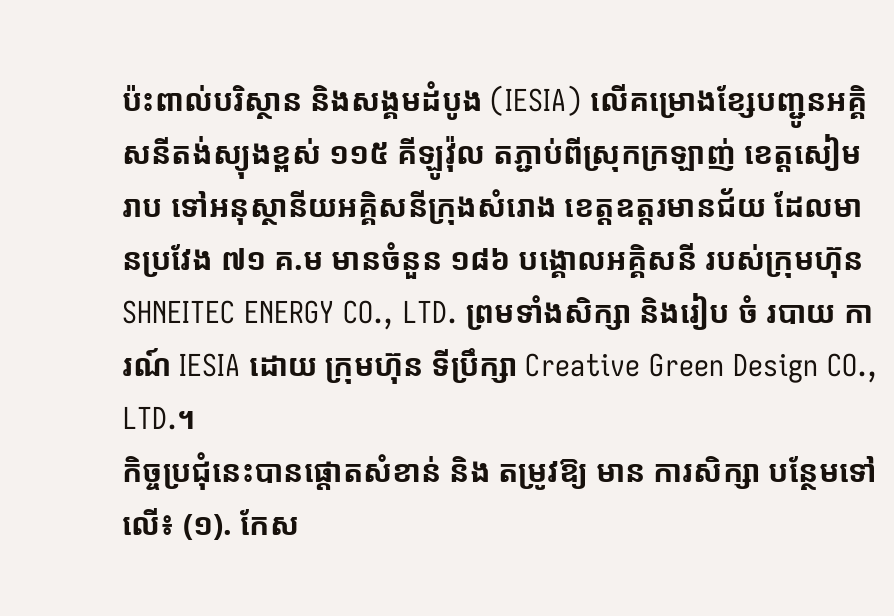ប៉ះពាល់បរិស្ថាន និងសង្គមដំបូង (IESIA) លើគម្រោងខ្សែបញ្ជូនអគ្គិសនីតង់ស្យុងខ្ពស់ ១១៥ គីឡូវ៉ុល តភ្ជាប់ពីស្រុកក្រឡាញ់ ខេត្តសៀមរាប ទៅអនុស្ថានីយអគ្គិសនីក្រុងសំរោង ខេត្តឧត្តរមានជ័យ ដែលមានប្រវែង ៧១ គ.ម មានចំនួន ១៨៦ បង្គោលអគ្គិសនី របស់ក្រុមហ៊ុន SHNEITEC ENERGY CO., LTD. ព្រមទាំងសិក្សា និងរៀប ចំ របាយ ការណ៍ IESIA ដោយ ក្រុមហ៊ុន ទីប្រឹក្សា Creative Green Design CO., LTD.។
កិច្ចប្រជុំនេះបានផ្តោតសំខាន់ និង តម្រូវឱ្យ មាន ការសិក្សា បន្ថែមទៅលើ៖ (១). កែស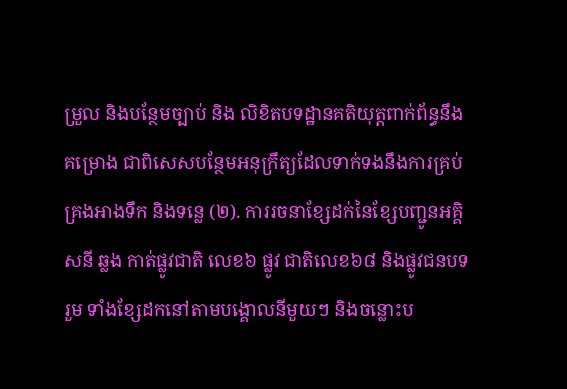ម្រួល និងបន្ថែមច្បាប់ និង លិខិតបទដ្ឋានគតិយុត្តពាក់ព័ន្ធនឹង គម្រោង ជាពិសេសបន្ថែមអនុក្រឹត្យដែលទាក់ទងនឹងការគ្រប់គ្រងអាងទឹក និងទន្លេ (២). ការរចនាខ្សែដក់នៃខ្សែបញ្ជូនអគ្គិសនី ឆ្លង កាត់ផ្លូវជាតិ លេខ៦ ផ្លូវ ជាតិលេខ៦៨ និងផ្លូវជនបទ រួម ទាំងខ្សែដកនៅតាមបង្គោលនីមួយៗ និងចន្លោះប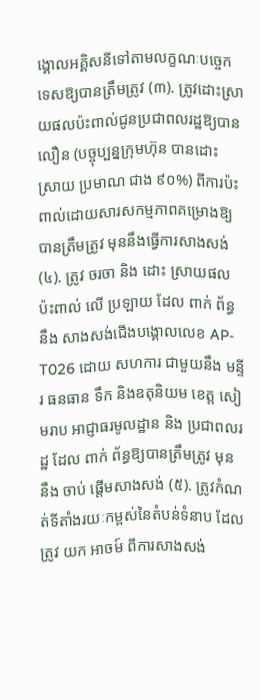ង្គោលអគ្គិសនីទៅតាមលក្ខណៈបច្ចេកទេសឱ្យបានត្រឹមត្រូវ (៣). ត្រូវដោះស្រាយផលប៉ះពាល់ជូនប្រជាពលរដ្ឋឱ្យបាន លឿន (បច្ចុប្បន្នក្រុមហ៊ុន បានដោះ ស្រាយ ប្រមាណ ជាង ៩០%) ពីការប៉ះពាល់ដោយសារសកម្មភាពគម្រោងឱ្យបានត្រឹមត្រូវ មុននឹងធ្វើការសាងសង់ (៤). ត្រូវ ចរចា និង ដោះ ស្រាយផលប៉ះពាល់ លើ ប្រឡាយ ដែល ពាក់ ព័ន្ធ នឹង សាងសង់ជើងបង្គោលលេខ AP-T026 ដោយ សហការ ជាមួយនឹង មន្ទីរ ធនធាន ទឹក និងឧតុនិយម ខេត្ត សៀមរាប អាជ្ញាធរមូលដ្ឋាន និង ប្រជាពលរដ្ឋ ដែល ពាក់ ព័ន្ធឱ្យបានត្រឹមត្រូវ មុន នឹង ចាប់ ផ្តើមសាងសង់ (៥). ត្រូវកំណត់ទីតាំងរយៈកម្ពស់នៃតំបន់ទំនាប ដែល ត្រូវ យក អាចម៍ ពីការសាងសង់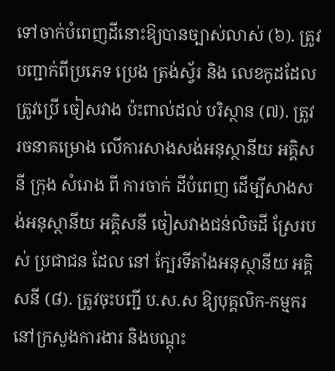ទៅចាក់បំពេញដីនោះឱ្យបានច្បាស់លាស់ (៦). ត្រូវ បញ្ជាក់ពីប្រភេទ ប្រេង ត្រង់ស្វ័រ និង លេខកូដដែលត្រូវប្រើ ចៀសវាង ប៉ះពាល់ដល់ បរិស្ថាន (៧). ត្រូវ រចនាគម្រោង លើការសាងសង់អនុស្ថានីយ អគ្គិសនី ក្រុង សំរោង ពី ការចាក់ ដីបំពេញ ដើម្បីសាងសង់អនុស្ថានីយ អគ្គិសនី ចៀសវាងជន់លិចដី ស្រែរបស់ ប្រជាជន ដែល នៅ ក្បែរទីតាំងអនុស្ថានីយ អគ្គិសនី (៨). ត្រូវចុះបញ្ជី ប.ស.ស ឱ្យបុគ្គលិក-កម្មករនៅក្រសួងការងារ និងបណ្តុះ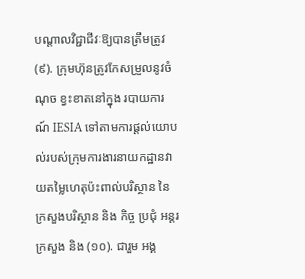បណ្តាលវិជ្ជាជីវៈឱ្យបានត្រឹមត្រូវ (៩). ក្រុមហ៊ុនត្រូវកែសម្រួលនូវចំណុច ខ្វះខាតនៅក្នុង របាយការណ៍ IESIA ទៅតាមការផ្តល់យោបល់របស់ក្រុមការងារនាយកដ្ឋានវាយតម្លៃហេតុប៉ះពាល់បរិស្ថាន នៃក្រសួងបរិស្ថាន និង កិច្ច ប្រជុំ អន្តរក្រសួង និង (១០). ជារួម អង្គ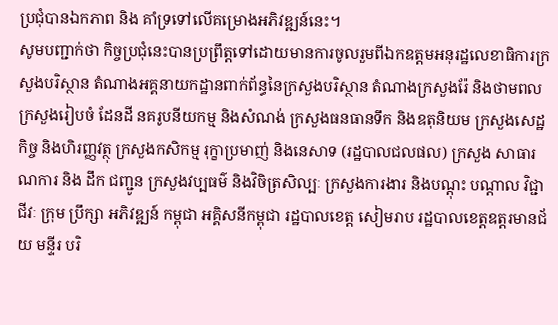ប្រជុំបានឯកភាព និង គាំទ្រទៅលើគម្រោងអភិវឌ្ឍន៍នេះ។
សូមបញ្ជាក់ថា កិច្ចប្រជុំនេះបានប្រព្រឹត្តទៅដោយមានការចូលរួមពីឯកឧត្តមអនុរដ្ឋលេខាធិការក្រសួងបរិស្ថាន តំណាងអគ្គនាយកដ្ឋានពាក់ព័ន្ធនៃក្រសួងបរិស្ថាន តំណាងក្រសួងរ៉ែ និងថាមពល ក្រសួងរៀបចំ ដែនដី នគរូបនីយកម្ម និងសំណង់ ក្រសួងធនធានទឹក និងឧតុនិយម ក្រសួងសេដ្ឋកិច្ច និងហិរញ្ញវត្ថុ ក្រសួងកសិកម្ម រុក្ខាប្រមាញ់ និងនេសាទ (រដ្ឋបាលជលផល) ក្រសួង សាធារណការ និង ដឹក ជញ្ជូន ក្រសួងវប្បធម៌ និងវិចិត្រសិល្បៈ ក្រសួងការងារ និងបណ្តុះ បណ្តាល វិជ្ជាជីវៈ ក្រុម ប្រឹក្សា អភិវឌ្ឍន៍ កម្ពុជា អគ្គិសនីកម្ពុជា រដ្ឋបាលខេត្ត សៀមរាប រដ្ឋបាលខេត្តឧត្តរមានជ័យ មន្ទីរ បរិ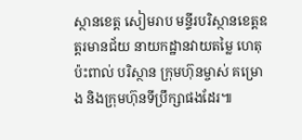ស្ថានខេត្ត សៀមរាប មន្ទីរបរិស្ថានខេត្តឧត្តរមានជ័យ នាយកដ្ឋានវាយតម្លៃ ហេតុប៉ះពាល់ បរិស្ថាន ក្រុមហ៊ុនម្ចាស់ គម្រោង និងក្រុមហ៊ុនទីប្រឹក្សាផងដែរ៕